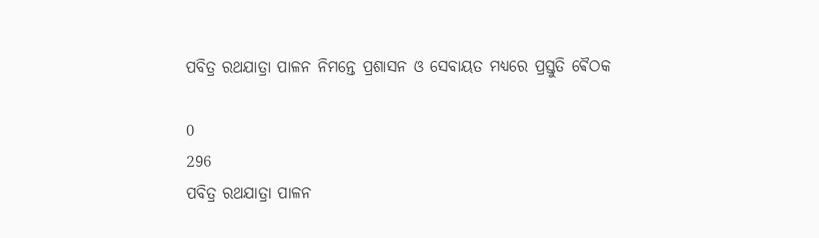ପବିତ୍ର ରଥଯାତ୍ରା ପାଳନ ନିମନ୍ତେ ପ୍ରଶାସନ ଓ ସେବାୟତ ମଧ୍ୟରେ ପ୍ରସ୍ତୁତି ଵୈଠକ

0
296
ପବିତ୍ର ରଥଯାତ୍ରା ପାଳନ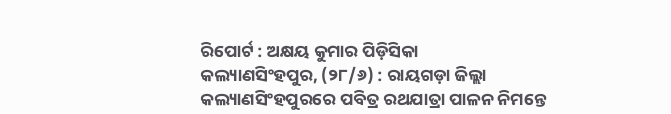ରିପୋର୍ଟ : ଅକ୍ଷୟ କୁମାର ପିଡ଼ିସିକା
କଲ୍ୟାଣସିଂହପୁର, (୨୮/୬) : ରାୟଗଡ଼ା ଜିଲ୍ଲା କଲ୍ୟାଣସିଂହପୁରରେ ପବିତ୍ର ରଥଯାତ୍ରା ପାଳନ ନିମନ୍ତେ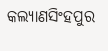କଲ୍ୟାଣସିଂହପୁର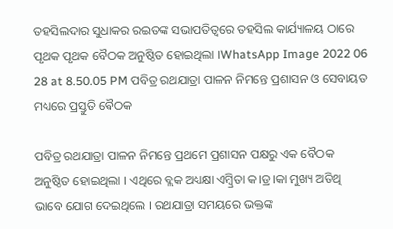ତହସିଲଦାର ସୁଧାକର ରଇତଙ୍କ ସଭାପତିତ୍ୱରେ ତହସିଲ କାର୍ଯ୍ୟାଳୟ ଠାରେ ପୃଥକ ପୃଥକ ବୈଠକ ଅନୁଷ୍ଠିତ ହୋଇଥିଲା ।WhatsApp Image 2022 06 28 at 8.50.05 PM ପବିତ୍ର ରଥଯାତ୍ରା ପାଳନ ନିମନ୍ତେ ପ୍ରଶାସନ ଓ ସେବାୟତ ମଧ୍ୟରେ ପ୍ରସ୍ତୁତି ଵୈଠକ

ପବିତ୍ର ରଥଯାତ୍ରା ପାଳନ ନିମନ୍ତେ ପ୍ରଥମେ ପ୍ରଶାସନ ପକ୍ଷରୁ ଏକ ବୈଠକ ଅନୁଷ୍ଠିତ ହୋଇଥିଲା । ଏଥିରେ ବ୍ଲକ ଅଧ୍ୟକ୍ଷା ଏମ୍ବ୍ରିତା କ।ଡ୍ର।କା ମୁଖ୍ୟ ଅତିଥି ଭାବେ ଯୋଗ ଦେଇଥିଲେ । ରଥଯାତ୍ରା ସମୟରେ ଭକ୍ତଙ୍କ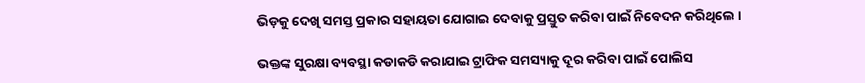ଭିଡ଼କୁ ଦେଖି ସମସ୍ତ ପ୍ରକାର ସହାୟତା ଯୋଗାଇ ଦେବାକୁ ପ୍ରସ୍ତୁତ କରିବା ପାଇଁ ନିବେଦନ କରିଥିଲେ ।

ଭକ୍ତଙ୍କ ସୁରକ୍ଷା ବ୍ୟବସ୍ଥା କଡାକଡି କରାଯାଇ ଟ୍ରାଫିକ ସମସ୍ୟାକୁ ଦୂର କରିବା ପାଇଁ ପୋଲିସ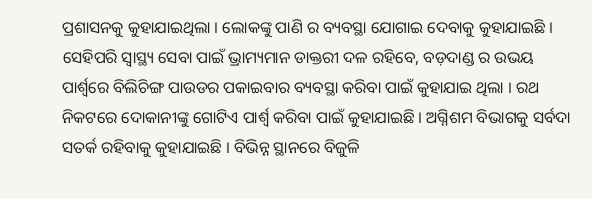ପ୍ରଶାସନକୁ କୁହାଯାଇଥିଲା । ଲୋକଙ୍କୁ ପାଣି ର ବ୍ୟବସ୍ଥା ଯୋଗାଇ ଦେବାକୁ କୁହାଯାଇଛି । ସେହିପରି ସ୍ୱାସ୍ଥ୍ୟ ସେବା ପାଇଁ ଭ୍ରାମ୍ୟମାନ ଡାକ୍ତରୀ ଦଳ ରହିବେ, ବଡ଼ଦାଣ୍ଡ ର ଉଭୟ ପାର୍ଶ୍ଵରେ ବିଲିଚିଙ୍ଗ ପାଉଡର ପକାଇବାର ବ୍ୟବସ୍ଥା କରିବା ପାଇଁ କୁହାଯାଇ ଥିଲା । ରଥ ନିକଟରେ ଦୋକାନୀଙ୍କୁ ଗୋଟିଏ ପାର୍ଶ୍ୱ କରିବା ପାଇଁ କୁହାଯାଇଛି । ଅଗ୍ନିଶମ ବିଭାଗକୁ ସର୍ବଦା ସତର୍କ ରହିବାକୁ କୁହାଯାଇଛି । ବିଭିନ୍ନ ସ୍ଥାନରେ ବିଜୁଳି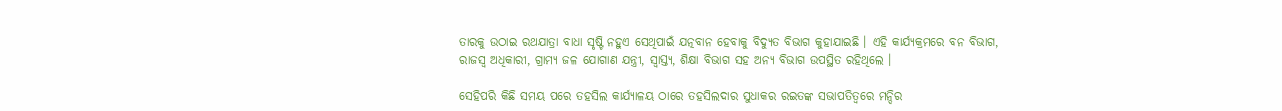ତାରକୁ ଉଠାଇ ରଥଯାତ୍ରା ବାଧା ସୃଷ୍ଟି ନହୁଏ ସେଥିପାଇଁ ଯତ୍ନବାନ ହେବାକୁ ବିଦ୍ୟୁତ ବିଭାଗ କୁହାଯାଇଛି । ଏହି କାର୍ଯ୍ୟକ୍ରମରେ ବନ ବିଭାଗ, ରାଜସ୍ୱ ଅଧିକାରୀ, ଗ୍ରାମ୍ୟ ଜଳ ଯୋଗାଣ ଯନ୍ତ୍ରୀ, ସ୍ୱାସ୍ତ୍ୟ, ଶିକ୍ଷା ବିଭାଗ ସହ ଅନ୍ୟ ବିଭାଗ ଉପସ୍ଥିତ ରହିଥିଲେ ।

ସେହିପରି କିଛି ସମୟ ପରେ ତହସିଲ କାର୍ଯ୍ୟାଳୟ ଠାରେ ତହସିଲଦାର ସୁଧାକର ରଇତଙ୍କ ସଭାପତିତ୍ୱରେ ମନ୍ଦିର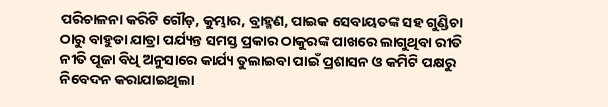ପରିଚାଳନା କରିଟି ଗୌଡ଼, କୁମ୍ଭାର, ବ୍ରାହ୍ମଣ, ପାଇକ ସେବାୟତଙ୍କ ସହ ଗୁଣ୍ଡିଚା ଠାରୁ ବାହୁଡା ଯାତ୍ରା ପର୍ଯ୍ୟନ୍ତ ସମସ୍ତ ପ୍ରକାର ଠାକୁରଙ୍କ ପାଖରେ ଲାଗୁଥିବା ରୀତି ନୀତି ପୂଜା ବିଧି ଅନୁସାରେ କାର୍ଯ୍ୟ ତୁଲାଇବା ପାଇଁ ପ୍ରଶାସନ ଓ କମିଟି ପକ୍ଷରୁ ନିବେଦନ କରାଯାଇଥିଲା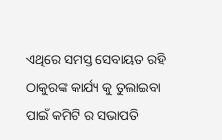ଏଥିରେ ସମସ୍ତ ସେବାୟତ ରହି ଠାକୁରଙ୍କ କାର୍ଯ୍ୟ କୁ ତୁଲାଇବା ପାଇଁ କମିଟି ର ସଭାପତି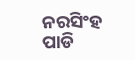ନରସିଂହ ପାଡି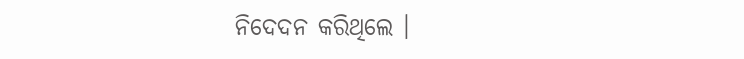ନିଦେଦନ କରିଥିଲେ ।